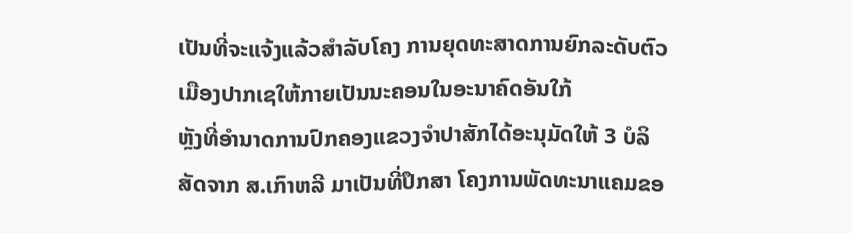ເປັນທີ່ຈະແຈ້ງແລ້ວສຳລັບໂຄງ ການຍຸດທະສາດການຍົກລະດັບຕົວເມືອງປາກເຊໃຫ້ກາຍເປັນນະຄອນໃນອະນາຄົດອັນໃກ້
ຫຼັງທີ່ອຳນາດການປົກຄອງແຂວງຈຳປາສັກໄດ້ອະນຸມັດໃຫ້ 3 ບໍລິສັດຈາກ ສ.ເກົາຫລີ ມາເປັນທີ່ປຶກສາ ໂຄງການພັດທະນາແຄມຂອ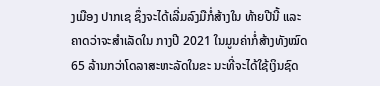ງເມືອງ ປາກເຊ ຊຶ່ງຈະໄດ້ເລີ່ມລົງມືກໍ່ສ້າງໃນ ທ້າຍປີນີ້ ແລະຄາດວ່າຈະສຳເລັດໃນ ກາງປີ 2021 ໃນມູນຄ່າກໍ່ສ້າງທັງໝົດ 65 ລ້ານກວ່າໂດລາສະຫະລັດໃນຂະ ນະທີ່ຈະໄດ້ໃຊ້ເງິນຊົດ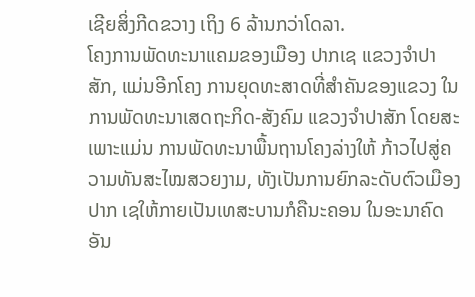ເຊີຍສິ່ງກີດຂວາງ ເຖິງ 6 ລ້ານກວ່າໂດລາ.
ໂຄງການພັດທະນາແຄມຂອງເມືອງ ປາກເຊ ແຂວງຈຳປາສັກ, ແມ່ນອີກໂຄງ ການຍຸດທະສາດທີ່ສຳຄັນຂອງແຂວງ ໃນການພັດທະນາເສດຖະກິດ-ສັງຄົມ ແຂວງຈຳປາສັກ ໂດຍສະເພາະແມ່ນ ການພັດທະນາພື້ນຖານໂຄງລ່າງໃຫ້ ກ້າວໄປສູ່ຄວາມທັນສະໄໝສວຍງາມ, ທັງເປັນການຍົກລະດັບຕົວເມືອງປາກ ເຊໃຫ້ກາຍເປັນເທສະບານກໍຄືນະຄອນ ໃນອະນາຄົດອັນ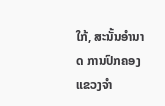ໃກ້, ສະນັ້ນອຳນາດ ການປົກຄອງແຂວງຈຳ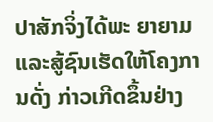ປາສັກຈິ່ງໄດ້ພະ ຍາຍາມ ແລະສູ້ຊົນເຮັດໃຫ້ໂຄງການດັ່ງ ກ່າວເກີດຂຶ້ນຢ່າງ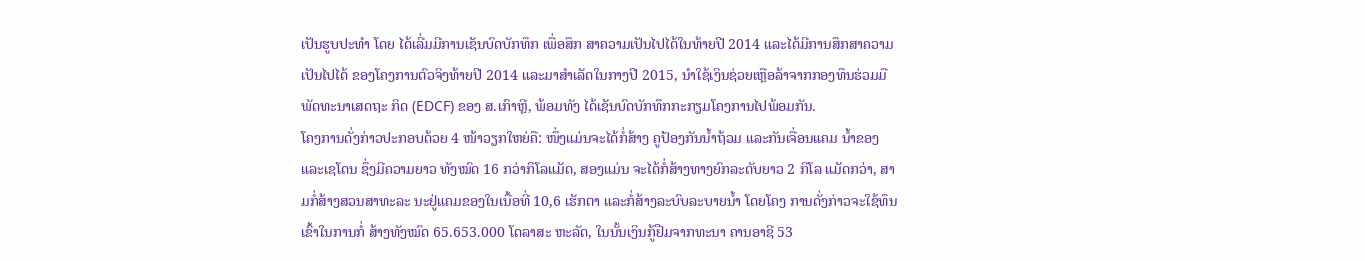ເປັນຮູບປະທຳ ໂດຍ ໄດ້ເລີ່ມມີການເຊັນບົດບັກທຶກ ເພື່ອສຶກ ສາຄວາມເປັນໄປໄດ້ໃນທ້າຍປີ 2014 ແລະໄດ້ມີການສຶກສາຄວາມເປັນໄປໄດ້ ຂອງໂຄງການຕົວຈິງທ້າຍປີ 2014 ແລະມາສຳເລັດໃນກາງປີ 2015, ນຳໃຊ້ເງິນຊ່ວຍເຫຼືອລ້າຈາກກອງທຶນຮ່ວມມືພັດທະນາເສດຖະ ກິດ (EDCF) ຂອງ ສ.ເກົາຫຼີ, ພ້ອມທັງ ໄດ້ເຊັນບົດບັກທຶກກະກຽມໂຄງການໄປພ້ອມກັນ.
ໂຄງການດັ່ງກ່າວປະກອບດ້ວຍ 4 ໜ້າວຽກໃຫຍ່ຄື: ໜຶ່ງແມ່ນຈະໄດ້ກໍ່ສ້າງ ຄູປ້ອງກັນນ້ຳຖ້ວມ ແລະກັນເຈື່ອນແຄມ ນ້ຳຂອງ ແລະເຊໂດນ ຊຶ່ງມີຄວາມຍາວ ທັງໝົດ 16 ກວ່າກິໂລແມັດ, ສອງແມ່ນ ຈະໄດ້ກໍ່ສ້າງທາງຍົກລະດັບຍາວ 2 ກິໂລ ແມັດກວ່າ, ສາມກໍ່ສ້າງສວນສາທະລະ ນະຢູ່ແຄມຂອງໃນເນື້ອທີ່ 10,6 ເຮັກຕາ ແລະກໍ່ສ້າງລະບົບລະບາຍນ້ຳ ໂດຍໂຄງ ການດັ່ງກ່າວຈະໃຊ້ທຶນເຂົ້າໃນການກໍ່ ສ້າງທັງໝົດ 65.653.000 ໂດລາສະ ຫະລັດ, ໃນນັ້ນເງິນກູ້ຢືມຈາກທະນາ ຄານອາຊີ 53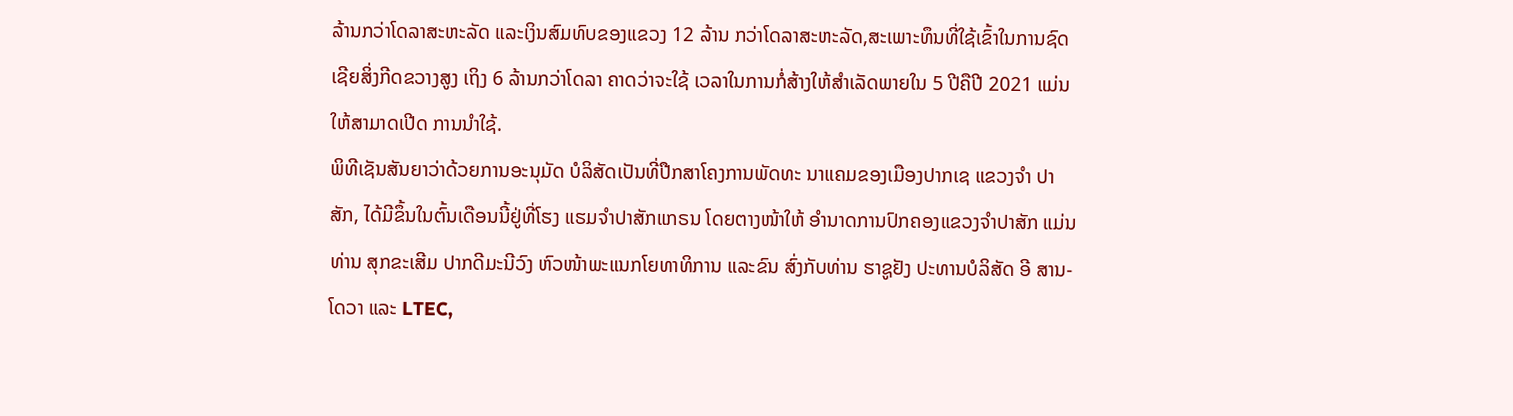ລ້ານກວ່າໂດລາສະຫະລັດ ແລະເງິນສົມທົບຂອງແຂວງ 12 ລ້ານ ກວ່າໂດລາສະຫະລັດ,ສະເພາະທຶນທີ່ໃຊ້ເຂົ້າໃນການຊົດເຊີຍສິ່ງກີດຂວາງສູງ ເຖິງ 6 ລ້ານກວ່າໂດລາ ຄາດວ່າຈະໃຊ້ ເວລາໃນການກໍ່ສ້າງໃຫ້ສຳເລັດພາຍໃນ 5 ປີຄືປີ 2021 ແມ່ນໃຫ້ສາມາດເປີດ ການນຳໃຊ້.
ພິທີເຊັນສັນຍາວ່າດ້ວຍການອະນຸມັດ ບໍລິສັດເປັນທີ່ປືກສາໂຄງການພັດທະ ນາແຄມຂອງເມືອງປາກເຊ ແຂວງຈຳ ປາສັກ, ໄດ້ມີຂຶ້ນໃນຕົ້ນເດືອນນີ້ຢູ່ທີ່ໂຮງ ແຮມຈຳປາສັກແກຣນ ໂດຍຕາງໜ້າໃຫ້ ອຳນາດການປົກຄອງແຂວງຈຳປາສັກ ແມ່ນທ່ານ ສຸກຂະເສີມ ປາກດີມະນີວົງ ຫົວໜ້າພະແນກໂຍທາທິການ ແລະຂົນ ສົ່ງກັບທ່ານ ຮາຊູຢັງ ປະທານບໍລິສັດ ອີ ສານ-ໂດວາ ແລະ LTEC,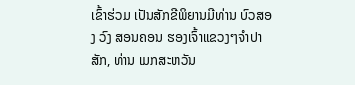ເຂົ້າຮ່ວມ ເປັນສັກຂີພິຍານມີທ່ານ ບົວສອງ ວົງ ສອນຄອນ ຮອງເຈົ້າແຂວງໆຈຳປາສັກ, ທ່ານ ເມກສະຫວັນ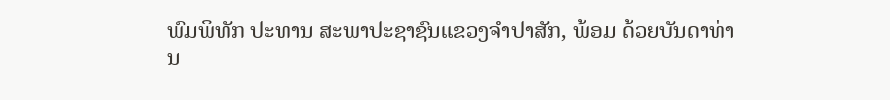ພົມພິທັກ ປະທານ ສະພາປະຊາຊົນແຂວງຈຳປາສັກ, ພ້ອມ ດ້ວຍບັນດາທ່ານ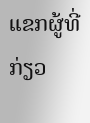ແຂກຜູ້ທີ່ກ່ຽວ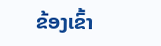ຂ້ອງເຂົ້າ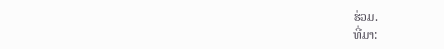ຮ່ວມ.
ທີ່ມາ: